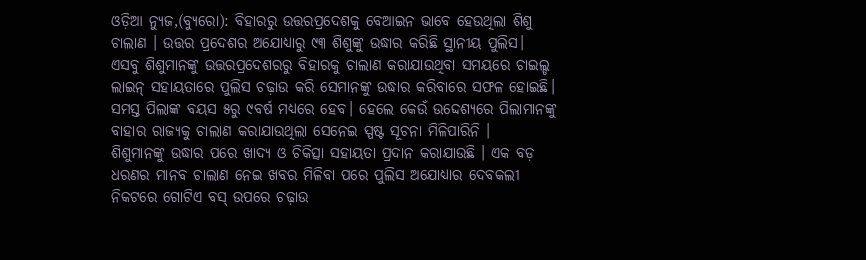ଓଡ଼ିଆ ନ୍ୟୁଜ,(ବ୍ୟୁରୋ): ବିହାରରୁ ଉତ୍ତରପ୍ରଦେଶକୁ ବେଆଇନ ଭାବେ ହେଉଥିଲା ଶିଶୁ ଚାଲାଣ । ଉତ୍ତର ପ୍ରଦେଶର ଅଯୋଧ୍ୟାରୁ ୯୩ ଶିଶୁଙ୍କୁ ଉଦ୍ଧାର କରିଛି ସ୍ଥାନୀୟ ପୁଲିସ। ଏସବୁ ଶିଶୁମାନଙ୍କୁ ଉତ୍ତରପ୍ରଦେଶରରୁ ବିହାରକୁ ଚାଲାଣ କରାଯାଉଥିବା ସମୟରେ ଚାଇଲ୍ଡ ଲାଇନ୍ ସହାୟତାରେ ପୁଲିସ ଚଢ଼ାଉ କରି ସେମାନଙ୍କୁ ଉଦ୍ଧାର କରିବାରେ ସଫଳ ହୋଇଛି। ସମସ୍ତ ପିଲାଙ୍କ ବୟସ ୫ରୁ ୯ବର୍ଷ ମଧ୍ୟରେ ହେବ। ହେଲେ କେଉଁ ଉଦ୍ଦେଶ୍ୟରେ ପିଲାମାନଙ୍କୁ ବାହାର ରାଜ୍ୟକୁ ଚାଲାଣ କରାଯାଉଥିଲା ସେନେଇ ସ୍ପଷ୍ଟ ସୂଚନା ମିଳିପାରିନି ।
ଶିଶୁମାନଙ୍କୁ ଉଦ୍ଧାର ପରେ ଖାଦ୍ୟ ଓ ଚିକିତ୍ସା ସହାୟତା ପ୍ରଦାନ କରାଯାଉଛି । ଏକ ବଡ଼ ଧରଣର ମାନବ ଚାଲାଣ ନେଇ ଖବର ମିଳିବା ପରେ ପୁଲିସ ଅଯୋଧ୍ୟାର ଦେବକଲୀ ନିକଟରେ ଗୋଟିଏ ବସ୍ ଉପରେ ଚଢ଼ାଉ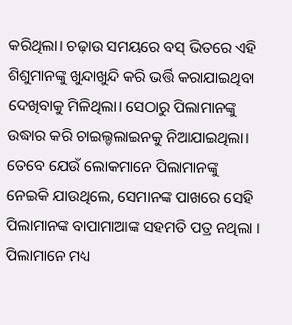କରିଥିଲା। ଚଢ଼ାଉ ସମୟରେ ବସ୍ ଭିତରେ ଏହି ଶିଶୁମାନଙ୍କୁ ଖୁନ୍ଦାଖୁନ୍ଦି କରି ଭର୍ତ୍ତି କରାଯାଇଥିବା ଦେଖିବାକୁ ମିଳିଥିଲା। ସେଠାରୁ ପିଲାମାନଙ୍କୁ ଉଦ୍ଧାର କରି ଚାଇଲ୍ଡଲାଇନକୁ ନିଆଯାଇଥିଲା। ତେବେ ଯେଉଁ ଲୋକମାନେ ପିଲାମାନଙ୍କୁ ନେଇକି ଯାଉଥିଲେ, ସେମାନଙ୍କ ପାଖରେ ସେହି ପିଲାମାନଙ୍କ ବାପାମାଆଙ୍କ ସହମତି ପତ୍ର ନଥିଲା । ପିଲାମାନେ ମଧ୍ୟ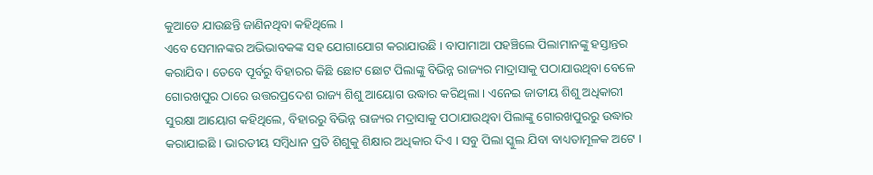କୁଆଡେ ଯାଉଛନ୍ତି ଜାଣିନଥିବା କହିଥିଲେ ।
ଏବେ ସେମାନଙ୍କର ଅଭିଭାବକଙ୍କ ସହ ଯୋଗାଯୋଗ କରାଯାଉଛି । ବାପାମାଆ ପହଞ୍ଚିଲେ ପିଲାମାନଙ୍କୁ ହସ୍ତାନ୍ତର କରାଯିବ । ତେବେ ପୂର୍ବରୁ ବିହାରର କିଛି ଛୋଟ ଛୋଟ ପିଲାଙ୍କୁ ବିଭିନ୍ନ ରାଜ୍ୟର ମାଦ୍ରାସାକୁ ପଠାଯାଉଥିବା ବେଳେ ଗୋରଖପୁର ଠାରେ ଉତ୍ତରପ୍ରଦେଶ ରାଜ୍ୟ ଶିଶୁ ଆୟୋଗ ଉଦ୍ଧାର କରିଥିଲା । ଏନେଇ ଜାତୀୟ ଶିଶୁ ଅଧିକାରୀ ସୁରକ୍ଷା ଆୟୋଗ କହିଥିଲେ, ବିହାରରୁ ବିଭିନ୍ନ ରାଜ୍ୟର ମଦ୍ରାସାକୁ ପଠାଯାଉଥିବା ପିଲାଙ୍କୁ ଗୋରଖପୁରରୁ ଉଦ୍ଧାର କରାଯାଇଛି । ଭାରତୀୟ ସମ୍ବିଧାନ ପ୍ରତି ଶିଶୁକୁ ଶିକ୍ଷାର ଅଧିକାର ଦିଏ । ସବୁ ପିଲା ସ୍କୁଲ ଯିବା ବାଧ୍ୟତାମୂଳକ ଅଟେ ।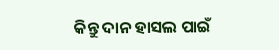କିନ୍ତୁ ଦାନ ହାସଲ ପାଇଁ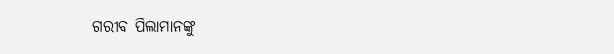ଗରୀବ ପିଲାମାନଙ୍କୁ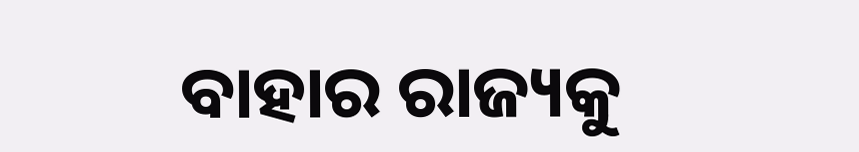ବାହାର ରାଜ୍ୟକୁ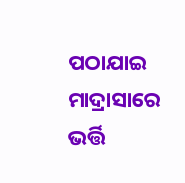ପଠାଯାଇ ମାଦ୍ରାସାରେ ଭର୍ତ୍ତି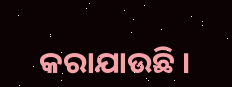କରାଯାଉଛି ।